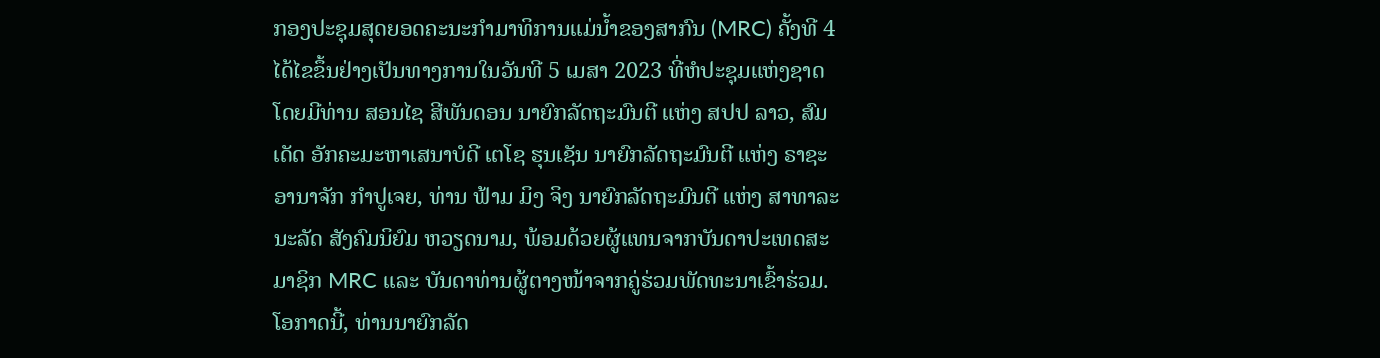ກອງປະຊຸມສຸດຍອດຄະນະກຳມາທິການແມ່ນໍ້າຂອງສາກົນ (MRC) ຄັ້ງທີ 4 ໄດ້ໄຂຂຶ້ນຢ່າງເປັນທາງການໃນວັນທີ 5 ເມສາ 2023 ທີ່ຫໍປະຊຸມແຫ່ງຊາດ ໂດຍມີທ່ານ ສອນໄຊ ສີພັນດອນ ນາຍົກລັດຖະມົນຕີ ແຫ່ງ ສປປ ລາວ, ສົມເດັດ ອັກຄະມະຫາເສນາບໍດີ ເຕໂຊ ຮຸນເຊັນ ນາຍົກລັດຖະມົນຕີ ແຫ່ງ ຣາຊະອານາຈັກ ກໍາປູເຈຍ, ທ່ານ ຟ້າມ ມິງ ຈິງ ນາຍົກລັດຖະມົນຕີ ແຫ່ງ ສາທາລະນະລັດ ສັງຄົມນິຍົມ ຫວຽດນາມ, ພ້ອມດ້ວຍຜູ້ແທນຈາກບັນດາປະເທດສະມາຊິກ MRC ແລະ ບັນດາທ່ານຜູ້ຕາງໜ້າຈາກຄູ່ຮ່ວມພັດທະນາເຂົ້າຮ່ວມ.
ໂອກາດນີ້, ທ່ານນາຍົກລັດ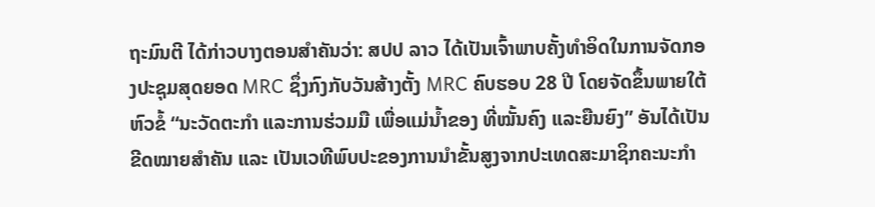ຖະມົນຕີ ໄດ້ກ່າວບາງຕອນສຳຄັນວ່າ: ສປປ ລາວ ໄດ້ເປັນເຈົ້າພາບຄັ້ງທໍາອິດໃນການຈັດກອງປະຊຸມສຸດຍອດ MRC ຊຶ່ງກົງກັບວັນສ້າງຕັ້ງ MRC ຄົບຮອບ 28 ປີ ໂດຍຈັດຂຶ້ນພາຍໃຕ້ຫົວຂໍ້ “ນະວັດຕະກຳ ແລະການຮ່ວມມື ເພື່ອແມ່ນໍ້າຂອງ ທີ່ໝັ້ນຄົງ ແລະຍືນຍົງ” ອັນໄດ້ເປັນຂີດໝາຍສໍາຄັນ ແລະ ເປັນເວທີພົບປະຂອງການນໍາຂັ້ນສູງຈາກປະເທດສະມາຊິກຄະນະກໍາ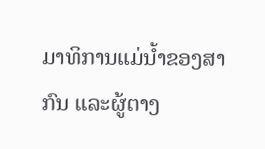ມາທິການແມ່ນໍ້າຂອງສາກົນ ແລະຜູ້ຕາງ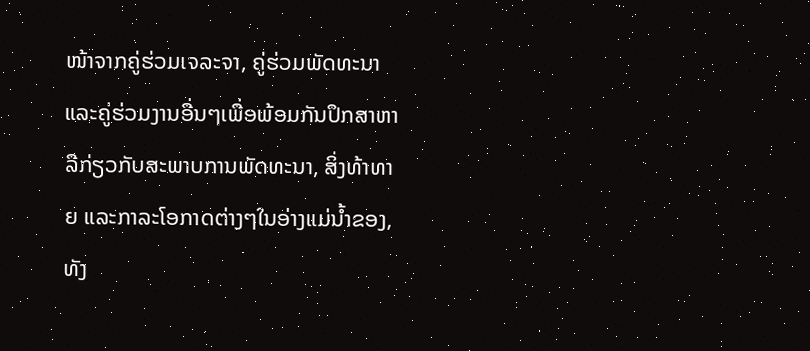ໜ້າຈາກຄູ່ຮ່ວມເຈລະຈາ, ຄູ່ຮ່ວມພັດທະນາ ແລະຄູ່ຮ່ວມງານອື່ນໆເພື່ອພ້ອມກັນປຶກສາຫາລືກ່ຽວກັບສະພາບການພັດທະນາ, ສິ່ງທ້າທາຍ ແລະກາລະໂອກາດຕ່າງໆໃນອ່າງແມ່ນໍ້າຂອງ, ທັງ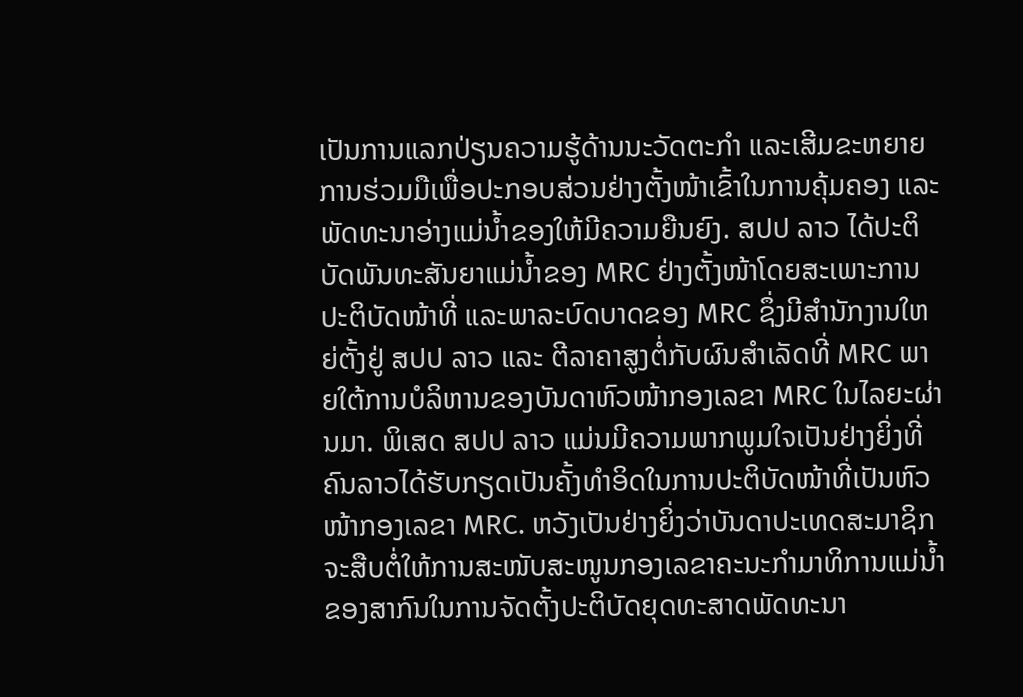ເປັນການແລກປ່ຽນຄວາມຮູ້ດ້ານນະວັດຕະກໍາ ແລະເສີມຂະຫຍາຍການຮ່ວມມືເພື່ອປະກອບສ່ວນຢ່າງຕັ້ງໜ້າເຂົ້າໃນການຄຸ້ມຄອງ ແລະພັດທະນາອ່າງແມ່ນໍ້າຂອງໃຫ້ມີຄວາມຍືນຍົງ. ສປປ ລາວ ໄດ້ປະຕິບັດພັນທະສັນຍາແມ່ນໍ້າຂອງ MRC ຢ່າງຕັ້ງໜ້າໂດຍສະເພາະການປະຕິບັດໜ້າທີ່ ແລະພາລະບົດບາດຂອງ MRC ຊຶ່ງມີສຳນັກງານໃຫຍ່ຕັ້ງຢູ່ ສປປ ລາວ ແລະ ຕີລາຄາສູງຕໍ່ກັບຜົນສຳເລັດທີ່ MRC ພາຍໃຕ້ການບໍລິຫານຂອງບັນດາຫົວໜ້າກອງເລຂາ MRC ໃນໄລຍະຜ່ານມາ. ພິເສດ ສປປ ລາວ ແມ່ນມີຄວາມພາກພູມໃຈເປັນຢ່າງຍິ່ງທີ່ຄົນລາວໄດ້ຮັບກຽດເປັນຄັ້ງທໍາອິດໃນການປະຕິບັດໜ້າທີ່ເປັນຫົວໜ້າກອງເລຂາ MRC. ຫວັງເປັນຢ່າງຍິ່ງວ່າບັນດາປະເທດສະມາຊິກຈະສືບຕໍ່ໃຫ້ການສະໜັບສະໜູນກອງເລຂາຄະນະກຳມາທິການແມ່ນໍ້າຂອງສາກົນໃນການຈັດຕັ້ງປະຕິບັດຍຸດທະສາດພັດທະນາ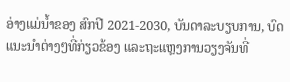ອ່າງແມ່ນໍ້າຂອງ ສົກປີ 2021-2030, ບັນດາລະບຽບການ, ບົດແນະນໍາຕ່າງໆທີ່ກ່ຽວຂ້ອງ ແລະຖະແຫຼງການວຽງຈັນທີ່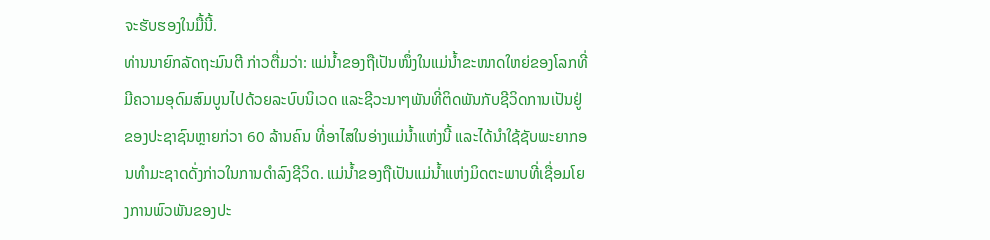ຈະຮັບຮອງໃນມື້ນີ້.
ທ່ານນາຍົກລັດຖະມົນຕີ ກ່າວຕື່ມວ່າ: ແມ່ນໍ້າຂອງຖືເປັນໜຶ່ງໃນແມ່ນໍ້າຂະໜາດໃຫຍ່ຂອງໂລກທີ່ມີຄວາມອຸດົມສົມບູນໄປດ້ວຍລະບົບນິເວດ ແລະຊີວະນາໆພັນທີ່ຕິດພັນກັບຊີວິດການເປັນຢູ່ຂອງປະຊາຊົນຫຼາຍກ່ວາ 60 ລ້ານຄົນ ທີ່ອາໄສໃນອ່າງແມ່ນໍ້າແຫ່ງນີ້ ແລະໄດ້ນໍາໃຊ້ຊັບພະຍາກອນທໍາມະຊາດດັ່ງກ່າວໃນການດໍາລົງຊີວິດ. ແມ່ນໍ້າຂອງຖືເປັນແມ່ນໍ້າແຫ່ງມິດຕະພາບທີ່ເຊື່ອມໂຍງການພົວພັນຂອງປະ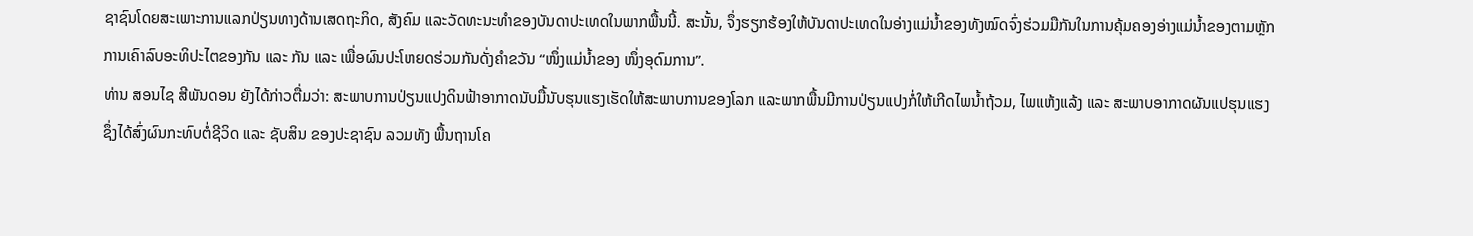ຊາຊົນໂດຍສະເພາະການແລກປ່ຽນທາງດ້ານເສດຖະກິດ, ສັງຄົມ ແລະວັດທະນະທໍາຂອງບັນດາປະເທດໃນພາກພື້ນນີ້. ສະນັ້ນ, ຈຶ່ງຮຽກຮ້ອງໃຫ້ບັນດາປະເທດໃນອ່າງແມ່ນໍ້າຂອງທັງໝົດຈົ່ງຮ່ວມມືກັນໃນການຄຸ້ມຄອງອ່າງແມ່ນໍ້າຂອງຕາມຫຼັກການເຄົາລົບອະທິປະໄຕຂອງກັນ ແລະ ກັນ ແລະ ເພື່ອຜົນປະໂຫຍດຮ່ວມກັນດັ່ງຄຳຂວັນ “ໜຶ່ງແມ່ນໍ້າຂອງ ໜຶ່ງອຸດົມການ”.
ທ່ານ ສອນໄຊ ສີພັນດອນ ຍັງໄດ້ກ່າວຕື່ມວ່າ: ສະພາບການປ່ຽນແປງດິນຟ້າອາກາດນັບມື້ນັບຮຸນແຮງເຮັດໃຫ້ສະພາບການຂອງໂລກ ແລະພາກພື້ນມີການປ່ຽນແປງກໍ່ໃຫ້ເກີດໄພນໍ້າຖ້ວມ, ໄພແຫ້ງແລ້ງ ແລະ ສະພາບອາກາດຜັນແປຮຸນແຮງ ຊຶ່ງໄດ້ສົ່ງຜົນກະທົບຕໍ່ຊີວິດ ແລະ ຊັບສິນ ຂອງປະຊາຊົນ ລວມທັງ ພື້ນຖານໂຄ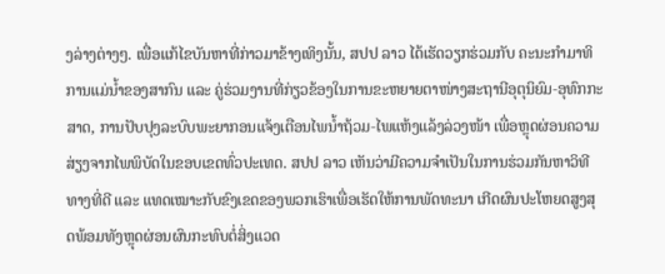ງລ່າງຕ່າງໆ. ເພື່ອແກ້ໄຂບັນຫາທີ່ກ່າວມາຂ້າງເທິງນັ້ນ, ສປປ ລາວ ໄດ້ເຮັດວຽກຮ່ວມກັບ ຄະນະກໍາມາທິການແມ່ນໍ້າຂອງສາກົນ ແລະ ຄູ່ຮ່ວມງານທີ່ກ່ຽວຂ້ອງໃນການຂະຫຍາຍຕາໜ່າງສະຖານີອຸຕຸນິຍົມ-ອຸທົກກະສາດ, ການປັບປຸງລະບົບພະຍາກອນແຈ້ງເຕືອນໄພນໍ້າຖ້ວມ-ໄພແຫ້ງແລ້ງລ່ວງໜ້າ ເພື່ອຫຼຸດຜ່ອນຄວາມສ່ຽງຈາກໄພພິບັດໃນຂອບເຂດທົ່ວປະເທດ. ສປປ ລາວ ເຫັນວ່າມີຄວາມຈໍາເປັນໃນການຮ່ວມກັນຫາວິທີທາງທີ່ດີ ແລະ ແທດເໝາະກັບຂົງເຂດຂອງພວກເຮົາເພື່ອເຮັດໃຫ້ການພັດທະນາ ເກີດຜົນປະໂຫຍດສູງສຸດພ້ອມທັງຫຼຸດຜ່ອນຜົນກະທົບຕໍ່ສິ່ງແວດ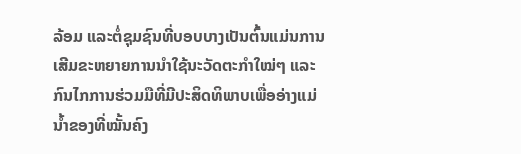ລ້ອມ ແລະຕໍ່ຊຸມຊົນທີ່ບອບບາງເປັນຕົ້ນແມ່ນການເສີມຂະຫຍາຍການນຳໃຊ້ນະວັດຕະກຳໃໝ່ໆ ແລະ ກົນໄກການຮ່ວມມືທີ່ມີປະສິດທິພາບເພື່ອອ່າງແມ່ນໍ້າຂອງທີ່ໝັ້ນຄົງ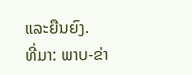ແລະຍືນຍົງ.
ທີ່ມາ: ພາບ-ຂ່າ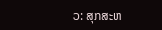ວ: ສຸກສະຫ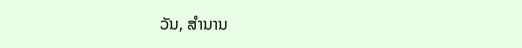ວັນ, ສໍານານ